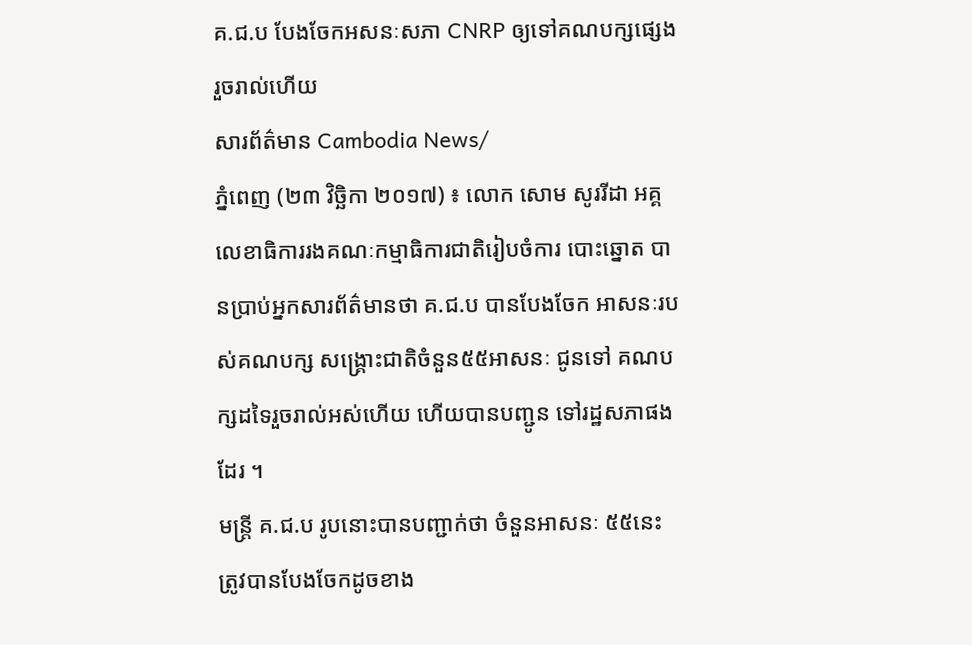គ.ជ.ប បែងចែកអសនៈសភា CNRP ឲ្យទៅគណបក្សផ្សេងរួចរាល់ហើយ
សារព័ត៌មាន Cambodia News/
ភ្នំពេញ (២៣ វិច្ឆិកា ២០១៧) ៖ លោក សោម សូររីដា អគ្គលេខាធិការរងគណៈកម្មាធិការជាតិរៀបចំការ បោះឆ្នោត បានប្រាប់អ្នកសារព័ត៌មានថា គ.ជ.ប បានបែងចែក អាសនៈរបស់គណបក្ស សង្គ្រោះជាតិចំនួន៥៥អាសនៈ ជូនទៅ គណបក្សដទៃរួចរាល់អស់ហើយ ហើយបានបញ្ជូន ទៅរដ្ឋសភាផងដែរ ។
មន្ត្រី គ.ជ.ប រូបនោះបានបញ្ជាក់ថា ចំនួនអាសនៈ ៥៥នេះ ត្រូវបានបែងចែកដូចខាង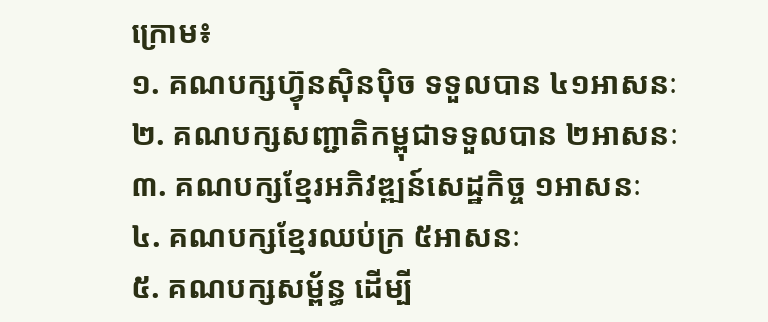ក្រោម៖
១. គណបក្សហ្វ៊ុនស៊ិនប៉ិច ទទួលបាន ៤១អាសនៈ
២. គណបក្សសញ្ជាតិកម្ពុជាទទួលបាន ២អាសនៈ
៣. គណបក្សខ្មែរអភិវឌ្ឍន៍សេដ្ឋកិច្ច ១អាសនៈ
៤. គណបក្សខ្មែរឈប់ក្រ ៥អាសនៈ
៥. គណបក្សសម្ព័ន្ធ ដើម្បី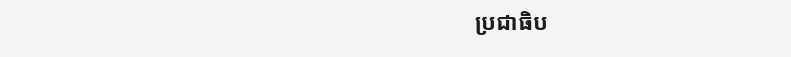ប្រជាធិប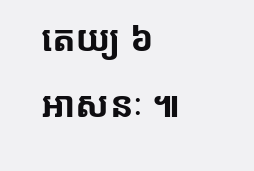តេយ្យ ៦អាសនៈ ៕